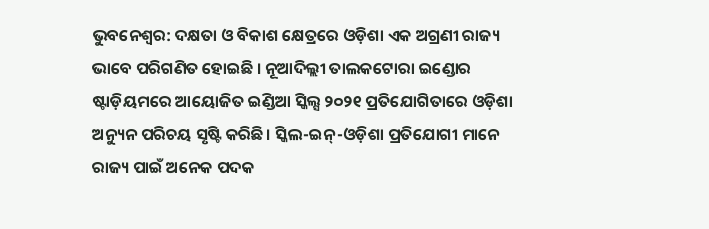ଭୁବନେଶ୍ବର: ଦକ୍ଷତା ଓ ବିକାଶ କ୍ଷେତ୍ରରେ ଓଡ଼ିଶା ଏକ ଅଗ୍ରଣୀ ରାଜ୍ୟ ଭାବେ ପରିଗଣିତ ହୋଇଛି । ନୂଆଦିଲ୍ଲୀ ତାଲକଟୋରା ଇଣ୍ଡୋର ଷ୍ଟାଡ଼ିୟମରେ ଆୟୋଜିତ ଇଣ୍ଡିଆ ସ୍କିଲ୍ସ ୨୦୨୧ ପ୍ରତିଯୋଗିତାରେ ଓଡ଼ିଶା ଅନ୍ୟୁନ ପରିଚୟ ସୃଷ୍ଟି କରିଛି। ସ୍କିଲ-ଇନ୍-ଓଡ଼ିଶା ପ୍ରତିଯୋଗୀ ମାନେ ରାଜ୍ୟ ପାଇଁ ଅନେକ ପଦକ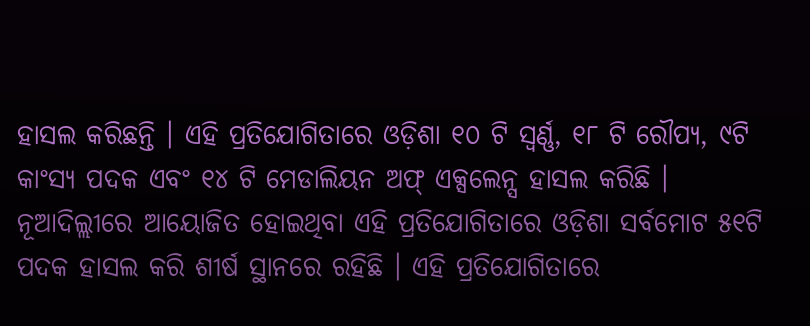ହାସଲ କରିଛନ୍ତି । ଏହି ପ୍ରତିଯୋଗିତାରେ ଓଡ଼ିଶା ୧୦ ଟି ସ୍ବର୍ଣ୍ଣ, ୧୮ ଟି ରୌପ୍ୟ, ୯ଟି କାଂସ୍ୟ ପଦକ ଏବଂ ୧୪ ଟି ମେଡାଲିୟନ ଅଫ୍ ଏକ୍ସଲେନ୍ସ ହାସଲ କରିଛି ।
ନୂଆଦିଲ୍ଲୀରେ ଆୟୋଜିତ ହୋଇଥିବା ଏହି ପ୍ରତିଯୋଗିତାରେ ଓଡ଼ିଶା ସର୍ବମୋଟ ୫୧ଟି ପଦକ ହାସଲ କରି ଶୀର୍ଷ ସ୍ଥାନରେ ରହିଛି । ଏହି ପ୍ରତିଯୋଗିତାରେ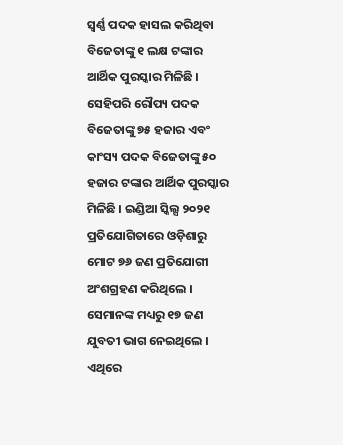ସ୍ବର୍ଣ୍ଣ ପଦକ ହାସଲ କରିଥିବା ବିଜେତାଙ୍କୁ ୧ ଲକ୍ଷ ଟଙ୍କାର ଆର୍ଥିକ ପୁରସ୍କାର ମିଳିଛି । ସେହିପରି ରୌପ୍ୟ ପଦକ ବିଜେତାଙ୍କୁ ୭୫ ହଜାର ଏବଂ କାଂସ୍ୟ ପଦକ ବିଜେତାଙ୍କୁ ୫୦ ହଜାର ଟଙ୍କାର ଆର୍ଥିକ ପୁରସ୍କାର ମିଳିଛି । ଇଣ୍ଡିଆ ସ୍କିଲ୍ସ ୨୦୨୧ ପ୍ରତିଯୋଗିତାରେ ଓଡ଼ିଶାରୁ ମୋଟ ୭୬ ଜଣ ପ୍ରତିଯୋଗୀ ଅଂଶଗ୍ରହଣ କରିଥିଲେ । ସେମାନଙ୍କ ମଧ୍ୟରୁ ୧୭ ଜଣ ଯୁବତୀ ଭାଗ ନେଇଥିଲେ । ଏଥିରେ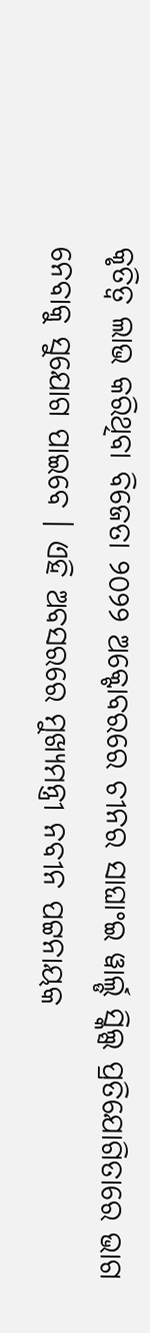କୃତିତ୍ବ ଲାଭ କରିଥିବା ବିଜେତା ୨୦୨୨ ଅକ୍ଟୋବରରେ ଚୀନର ସାଘାଂଇ ୱାର୍ଲ୍ଡ ସ୍କିଲ୍ସ ପ୍ରତିଯୋଗିତାରେ ଭାଗ ନେବାକୁ ସୁଯୋଗ ପାଇବେ । ଏହି ଅବସରରେ ମୁଖ୍ୟମନ୍ତ୍ରୀ ନବୀନ ପଟ୍ଟନାୟକ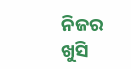ନିଜର ଖୁସି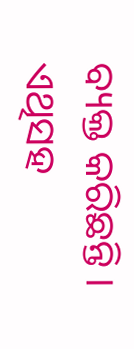ବ୍ୟକ୍ତ କରିଛନ୍ତି । ଏଥିସହ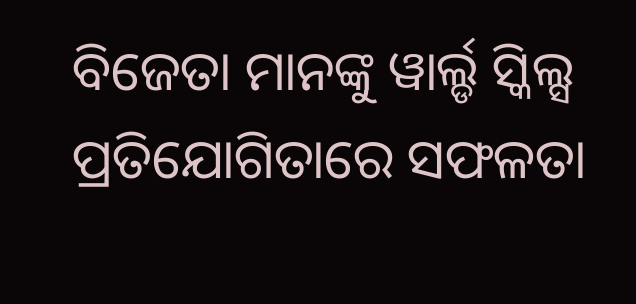ବିଜେତା ମାନଙ୍କୁ ୱାର୍ଲ୍ଡ ସ୍କିଲ୍ସ ପ୍ରତିଯୋଗିତାରେ ସଫଳତା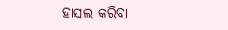ହାସଲ କରିବା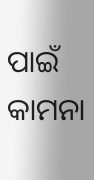ପାଇଁ କାମନା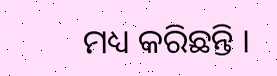ମଧ୍ୟ କରିଛନ୍ତି ।